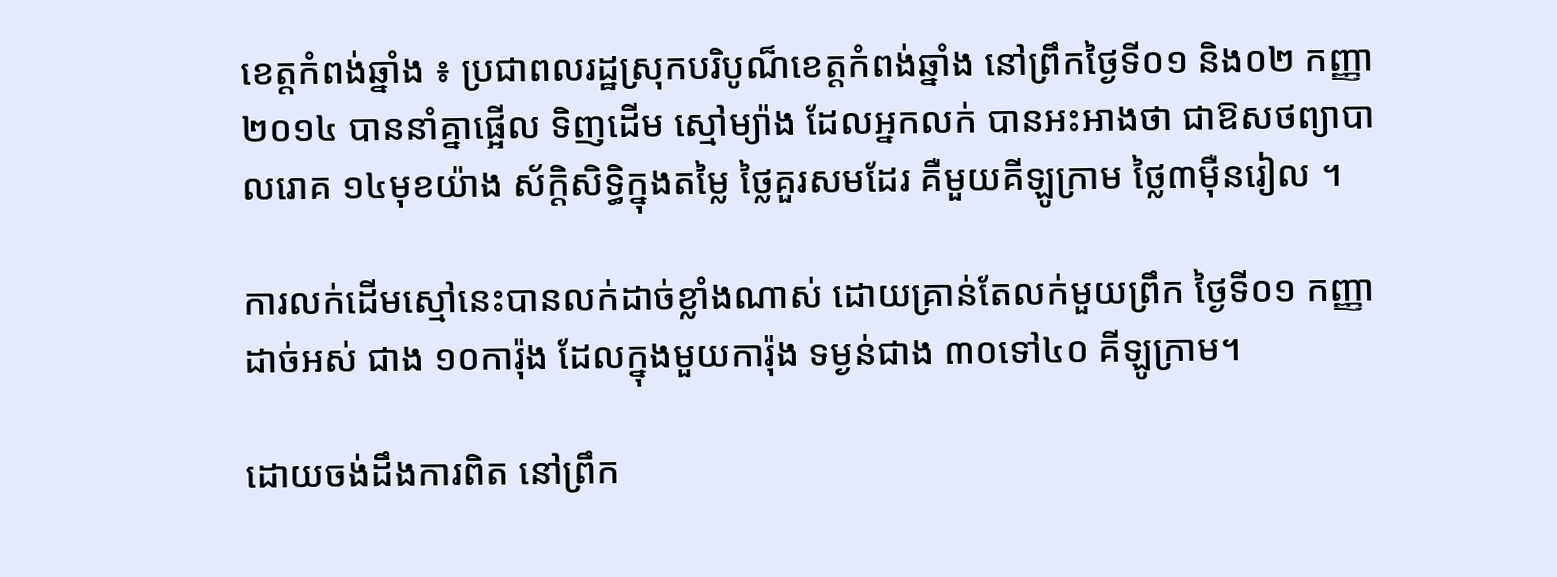ខេត្តកំពង់ឆ្នាំង ៖ ប្រជាពលរដ្ឋស្រុកបរិបូណ៏ខេត្តកំពង់ឆ្នាំង នៅព្រឹកថ្ងៃទី០១ និង០២ កញ្ញា ២០១៤ បាននាំគ្នាផ្អើល ទិញដើម ស្មៅម្យ៉ាង ដែលអ្នកលក់ បានអះអាងថា ជាឱសថព្យាបាលរោគ ១៤មុខយ៉ាង ស័ក្តិសិទ្ធិក្នុងតម្លៃ ថ្លៃគួរសមដែរ គឺមួយគីឡូក្រាម ថ្លៃ៣ម៉ឺនរៀល ។

ការលក់ដើមស្មៅនេះបានលក់ដាច់ខ្លាំងណាស់ ដោយគ្រាន់តែលក់មួយព្រឹក ថ្ងៃទី០១ កញ្ញា ដាច់អស់ ជាង ១០ការ៉ុង ដែលក្នុងមួយការ៉ុង ទម្ងន់ជាង ៣០ទៅ៤០ គីឡូក្រាម។

ដោយចង់ដឹងការពិត នៅព្រឹក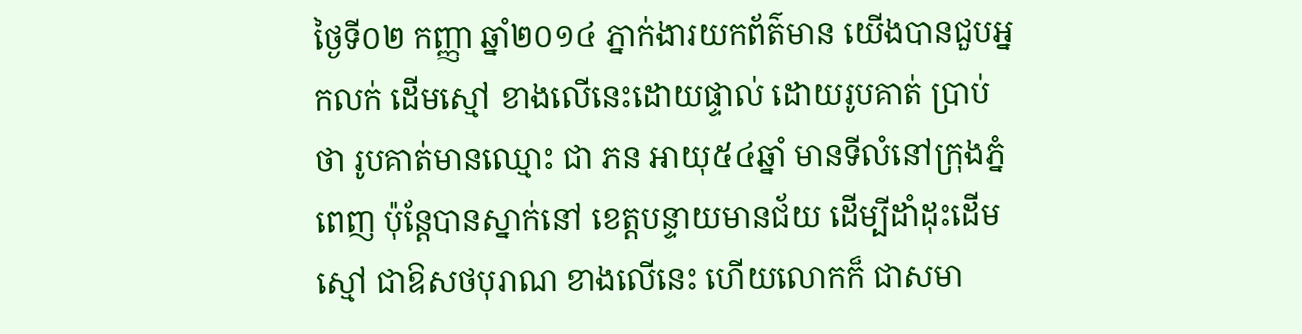ថ្ងៃទី០២ កញ្ញា ឆ្នាំ២០១៤ ភ្នាក់ងារយកព័ត៌មាន យើងបានជួបអ្នកលក់ ដើមស្មៅ ខាងលើនេះដោយផ្ទាល់ ដោយរូបគាត់ ប្រាប់ថា រូបគាត់មានឈ្មោះ ជា ភន អាយុ៥៤ឆ្នាំ មានទីលំនៅក្រុងភ្នំពេញ ប៉ុន្តែបានស្នាក់នៅ ខេត្តបន្ទាយមានជ័យ ដើម្បីដាំដុះដើមស្មៅ ជាឱសថបុរាណ ខាងលើនេះ ហើយលោកក៏ ជាសមា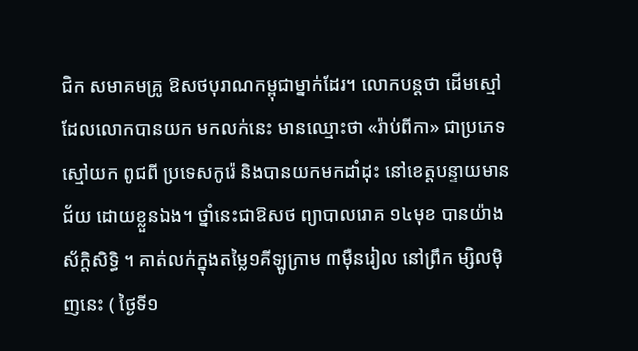ជិក សមាគមគ្រូ ឱសថបុរាណកម្ពុជាម្នាក់ដែរ។ លោកបន្តថា ដើមស្មៅ ដែលលោកបានយក មកលក់នេះ មានឈ្មោះថា «រ៉ាប់ពីកា» ជាប្រភេទស្មៅយក ពូជពី ប្រទេសកូរ៉េ និងបានយកមកដាំដុះ នៅខេត្តបន្ទាយមានជ័យ ដោយខ្លួនឯង។ ថ្នាំនេះជាឱសថ ព្យាបាលរោគ ១៤មុខ បានយ៉ាងស័ក្តិសិទ្ធិ ។ គាត់លក់ក្នុងតម្លៃ១គីឡូក្រាម ៣ម៉ឺនរៀល នៅព្រឹក ម្សិលម៉ិញនេះ ( ថ្ងៃទី១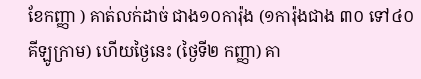ខែកញ្ញា ) គាត់លក់ដាច់ ជាង១០ការ៉ុង (១ការ៉ុងជាង ៣០ ទៅ៤០ គីឡូក្រាម) ហើយថ្ងៃនេះ (ថ្ងៃទី២ កញ្ញា) គា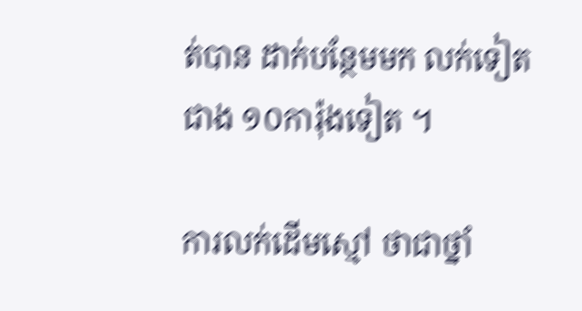ត់បាន ដាក់បន្ថែមមក លក់ទៀត ជាង ១០ការ៉ុងទៀត ។

ការលក់ដើមស្មៅ ថាជាថ្នាំ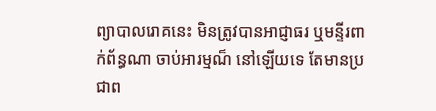ព្យាបាលរោគនេះ មិនត្រូវបានអាជ្ញាធរ ឬមន្ទីរពាក់ព័ន្ធណា ចាប់អារម្មណ៏ នៅឡើយទេ តែមានប្រជាព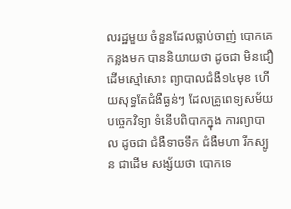លរដ្ឋមួយ ចំនួនដែលធ្លាប់ចាញ់ បោកគេកន្លងមក បាននិយាយថា ដូចជា មិនជឿដើមស្មៅសោះ ព្យាបាលជំងឺ១៤មុខ ហើយសុទ្ធតែជំងឺធ្ងន់ៗ ដែលគ្រូពេទ្យសម័យ បច្ចេកវិទ្យា ទំនើបពិបាកក្នុង ការព្យាបាល ដូចជា ជំងឺទាចទឹក ជំងឺមហា រីកស្បូន ជាដើម សង្ស័យថា បោកទេ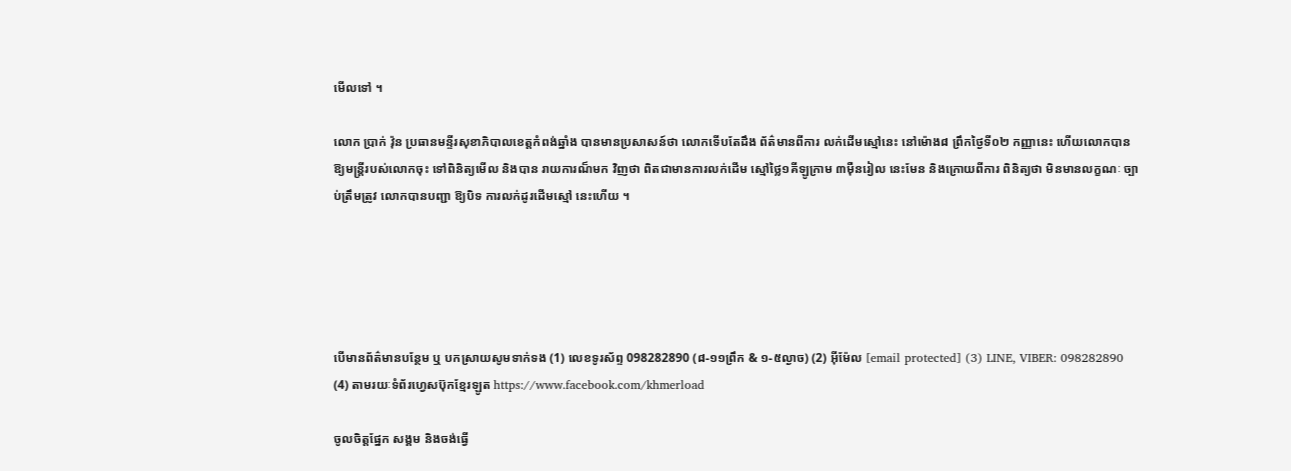មើលទៅ ។

លោក ប្រាក់ វ៉ុន ប្រធានមន្ទីរសុខាភិបាលខេត្តកំពង់ឆ្នាំង បានមានប្រសាសន៍ថា លោកទើបតែដឹង ព័ត៌មានពីការ លក់ដើមស្មៅនេះ នៅម៉ោង៨ ព្រឹកថ្ងៃទី០២ កញ្ញានេះ ហើយលោកបាន ឱ្យមន្ត្រីរបស់លោកចុះ ទៅពិនិត្យមើល និងបាន រាយការណ៏មក វិញថា ពិតជាមានការលក់ដើម ស្មៅថ្លៃ១គីឡូក្រាម ៣ម៉ឺនរៀល នេះមែន និងក្រោយពីការ ពិនិត្យថា មិនមានលក្ខណៈ ច្បាប់ត្រឹមត្រូវ លោកបានបញ្ជា ឱ្យបិទ ការលក់ដូរដើមស្មៅ នេះហើយ ។





បើមានព័ត៌មានបន្ថែម ឬ បកស្រាយសូមទាក់ទង (1) លេខទូរស័ព្ទ 098282890 (៨-១១ព្រឹក & ១-៥ល្ងាច) (2) អ៊ីម៉ែល [email protected] (3) LINE, VIBER: 098282890 (4) តាមរយៈទំព័រហ្វេសប៊ុកខ្មែរឡូត https://www.facebook.com/khmerload

ចូលចិត្តផ្នែក សង្គម និងចង់ធ្វើ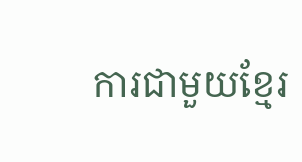ការជាមួយខ្មែរ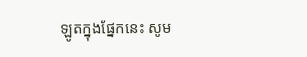ឡូតក្នុងផ្នែកនេះ សូម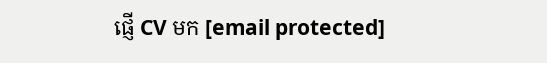ផ្ញើ CV មក [email protected]